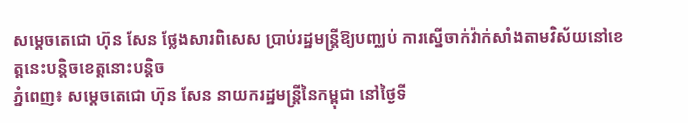សម្តេចតេជោ ហ៊ុន សែន ថ្លែងសារពិសេស ប្រាប់រដ្ឋមន្រ្តីឱ្យបញ្ឈប់ ការស្នើចាក់វ៉ាក់សាំងតាមវិស័យនៅខេត្តនេះបន្តិចខេត្តនោះបន្តិច
ភ្នំពេញ៖ សម្តេចតេជោ ហ៊ុន សែន នាយករដ្ឋមន្រ្តីនៃកម្ពុជា នៅថ្ងៃទី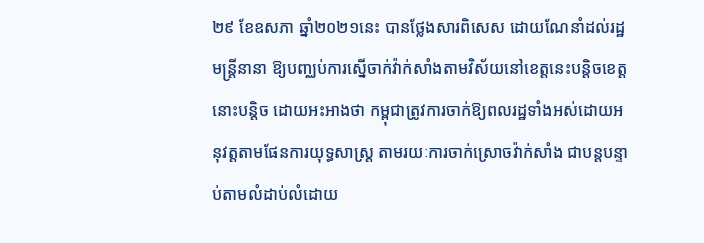២៩ ខែឧសភា ឆ្នាំ២០២១នេះ បានថ្លែងសារពិសេស ដោយណែនាំដល់រដ្ឋមន្រ្តីនានា ឱ្យបញ្ឈប់ការស្នើចាក់វ៉ាក់សាំងតាមវិស័យនៅខេត្តនេះបន្តិចខេត្តនោះបន្តិច ដោយអះអាងថា កម្ពុជាត្រូវការចាក់ឱ្យពលរដ្ឋទាំងអស់ដោយអនុវត្តតាមផែនការយុទ្ធសាស្រ្ត តាមរយៈការចាក់ស្រោចវ៉ាក់សាំង ជាបន្តបន្ទាប់តាមលំដាប់លំដោយ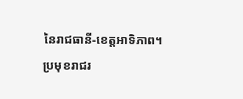នៃរាជធានី-ខេត្តអាទិភាព។
ប្រមុខរាជរ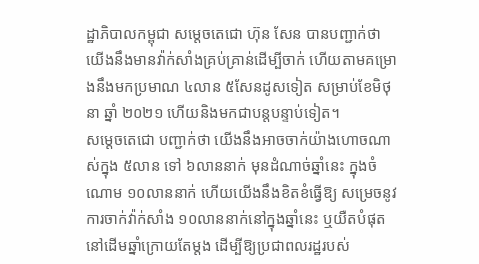ដ្ឋាភិបាលកម្ពុជា សម្តេចតេជោ ហ៊ុន សែន បានបញ្ជាក់ថា យើងនឹងមានវ៉ាក់សាំងគ្រប់គ្រាន់ដើម្បីចាក់ ហើយតាមគម្រោងនឹងមកប្រមាណ ៤លាន ៥សែនដូសទៀត សម្រាប់ខែមិថុនា ឆ្នាំ ២០២១ ហើយនិងមកជាបន្តបន្ទាប់ទៀត។
សម្តេចតេជោ បញ្ជាក់ថា យើងនឹងអាចចាក់យ៉ាងហោចណាស់ក្នុង ៥លាន ទៅ ៦លាននាក់ មុនដំណាច់ឆ្នាំនេះ ក្នុងចំណោម ១០លាននាក់ ហើយយើងនឹងខិតខំធ្វើឱ្យ សម្រេចនូវការចាក់វ៉ាក់សាំង ១០លាននាក់នៅក្នុងឆ្នាំនេះ ឬយឺតបំផុត នៅដើមឆ្នាំក្រោយតែម្តង ដើម្បីឱ្យប្រជាពលរដ្ឋរបស់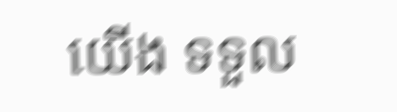យើង ទទួល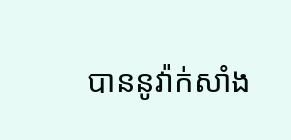បាននូវ៉ាក់សាំង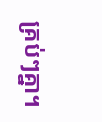គ្រប់ៗគ្នា។